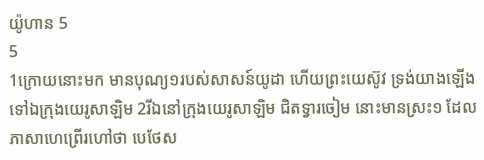យ៉ូហាន 5
5
1ក្រោយនោះមក មានបុណ្យ១របស់សាសន៍យូដា ហើយព្រះយេស៊ូវ ទ្រង់យាងឡើងទៅឯក្រុងយេរូសាឡិម 2រីឯនៅក្រុងយេរូសាឡិម ជិតទ្វារចៀម នោះមានស្រះ១ ដែលភាសាហេព្រើរហៅថា បេថែស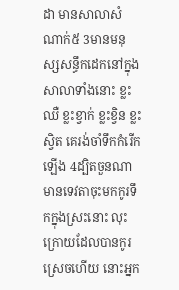ដា មានសាលាសំណាក់៥ 3មានមនុស្សសន្ធឹកដេកនៅក្នុងសាលាទាំងនោះ ខ្លះឈឺ ខ្លះខ្វាក់ ខ្លះខ្វិន ខ្លះស្វិត គេរង់ចាំទឹកកំរើកឡើង 4ដ្បិតចួនណាមានទេវតាចុះមកកូរទឹកក្នុងស្រះនោះ លុះក្រោយដែលបានកូរស្រេចហើយ នោះអ្នក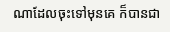ណាដែលចុះទៅមុនគេ ក៏បានជា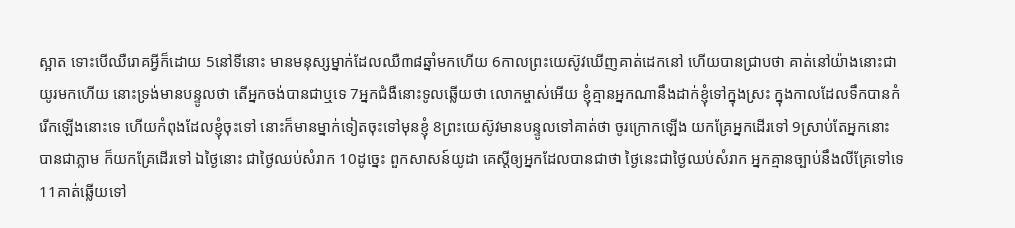ស្អាត ទោះបើឈឺរោគអ្វីក៏ដោយ 5នៅទីនោះ មានមនុស្សម្នាក់ដែលឈឺ៣៨ឆ្នាំមកហើយ 6កាលព្រះយេស៊ូវឃើញគាត់ដេកនៅ ហើយបានជ្រាបថា គាត់នៅយ៉ាងនោះជាយូរមកហើយ នោះទ្រង់មានបន្ទូលថា តើអ្នកចង់បានជាឬទេ 7អ្នកជំងឺនោះទូលឆ្លើយថា លោកម្ចាស់អើយ ខ្ញុំគ្មានអ្នកណានឹងដាក់ខ្ញុំទៅក្នុងស្រះ ក្នុងកាលដែលទឹកបានកំរើកឡើងនោះទេ ហើយកំពុងដែលខ្ញុំចុះទៅ នោះក៏មានម្នាក់ទៀតចុះទៅមុនខ្ញុំ 8ព្រះយេស៊ូវមានបន្ទូលទៅគាត់ថា ចូរក្រោកឡើង យកគ្រែអ្នកដើរទៅ 9ស្រាប់តែអ្នកនោះបានជាភ្លាម ក៏យកគ្រែដើរទៅ ឯថ្ងៃនោះ ជាថ្ងៃឈប់សំរាក 10ដូច្នេះ ពួកសាសន៍យូដា គេស្តីឲ្យអ្នកដែលបានជាថា ថ្ងៃនេះជាថ្ងៃឈប់សំរាក អ្នកគ្មានច្បាប់នឹងលីគ្រែទៅទេ 11គាត់ឆ្លើយទៅ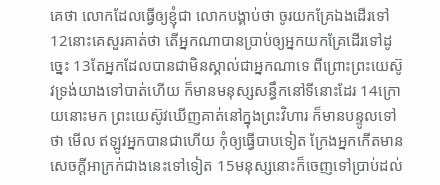គេថា លោកដែលធ្វើឲ្យខ្ញុំជា លោកបង្គាប់ថា ចូរយកគ្រែឯងដើរទៅ 12នោះគេសួរគាត់ថា តើអ្នកណាបានប្រាប់ឲ្យអ្នកយកគ្រែដើរទៅដូច្នេះ 13តែអ្នកដែលបានជាមិនស្គាល់ជាអ្នកណាទេ ពីព្រោះព្រះយេស៊ូវទ្រង់យាងទៅបាត់ហើយ ក៏មានមនុស្សសន្ធឹកនៅទីនោះដែរ 14ក្រោយនោះមក ព្រះយេស៊ូវឃើញគាត់នៅក្នុងព្រះវិហារ ក៏មានបន្ទូលទៅថា មើល ឥឡូវអ្នកបានជាហើយ កុំឲ្យធ្វើបាបទៀត ក្រែងអ្នកកើតមានសេចក្ដីអាក្រក់ជាងនេះទៅទៀត 15មនុស្សនោះក៏ចេញទៅប្រាប់ដល់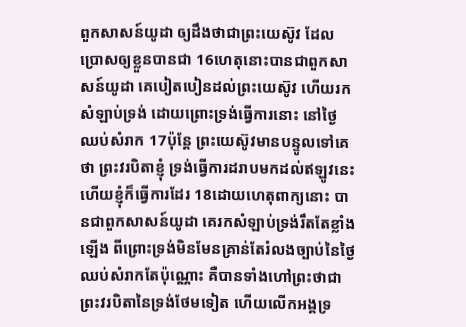ពួកសាសន៍យូដា ឲ្យដឹងថាជាព្រះយេស៊ូវ ដែលប្រោសឲ្យខ្លួនបានជា 16ហេតុនោះបានជាពួកសាសន៍យូដា គេបៀតបៀនដល់ព្រះយេស៊ូវ ហើយរកសំឡាប់ទ្រង់ ដោយព្រោះទ្រង់ធ្វើការនោះ នៅថ្ងៃឈប់សំរាក 17ប៉ុន្តែ ព្រះយេស៊ូវមានបន្ទូលទៅគេថា ព្រះវរបិតាខ្ញុំ ទ្រង់ធ្វើការដរាបមកដល់ឥឡូវនេះ ហើយខ្ញុំក៏ធ្វើការដែរ 18ដោយហេតុពាក្យនោះ បានជាពួកសាសន៍យូដា គេរកសំឡាប់ទ្រង់រឹតតែខ្លាំងឡើង ពីព្រោះទ្រង់មិនមែនគ្រាន់តែរំលងច្បាប់នៃថ្ងៃឈប់សំរាកតែប៉ុណ្ណោះ គឺបានទាំងហៅព្រះថាជាព្រះវរបិតានៃទ្រង់ថែមទៀត ហើយលើកអង្គទ្រ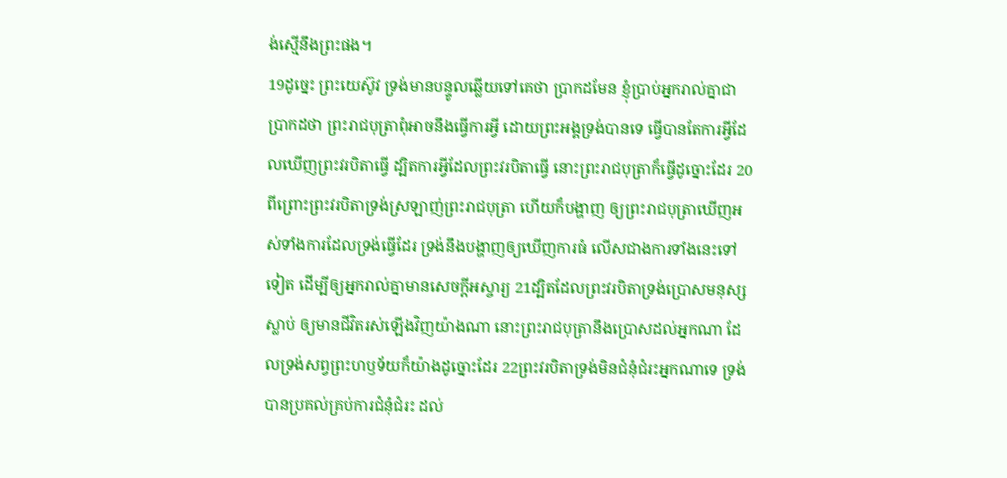ង់ស្មើនឹងព្រះផង។
19ដូច្នេះ ព្រះយេស៊ូវ ទ្រង់មានបន្ទូលឆ្លើយទៅគេថា ប្រាកដមែន ខ្ញុំប្រាប់អ្នករាល់គ្នាជាប្រាកដថា ព្រះរាជបុត្រាពុំអាចនឹងធ្វើការអ្វី ដោយព្រះអង្គទ្រង់បានទេ ធ្វើបានតែការអ្វីដែលឃើញព្រះវរបិតាធ្វើ ដ្បិតការអ្វីដែលព្រះវរបិតាធ្វើ នោះព្រះរាជបុត្រាក៏ធ្វើដូច្នោះដែរ 20ពីព្រោះព្រះវរបិតាទ្រង់ស្រឡាញ់ព្រះរាជបុត្រា ហើយក៏បង្ហាញ ឲ្យព្រះរាជបុត្រាឃើញអស់ទាំងការដែលទ្រង់ធ្វើដែរ ទ្រង់នឹងបង្ហាញឲ្យឃើញការធំ លើសជាងការទាំងនេះទៅទៀត ដើម្បីឲ្យអ្នករាល់គ្នាមានសេចក្ដីអស្ចារ្យ 21ដ្បិតដែលព្រះវរបិតាទ្រង់ប្រោសមនុស្សស្លាប់ ឲ្យមានជីវិតរស់ឡើងវិញយ៉ាងណា នោះព្រះរាជបុត្រានឹងប្រោសដល់អ្នកណា ដែលទ្រង់សព្វព្រះហឫទ័យក៏យ៉ាងដូច្នោះដែរ 22ព្រះវរបិតាទ្រង់មិនជំនុំជំរះអ្នកណាទេ ទ្រង់បានប្រគល់គ្រប់ការជំនុំជំរះ ដល់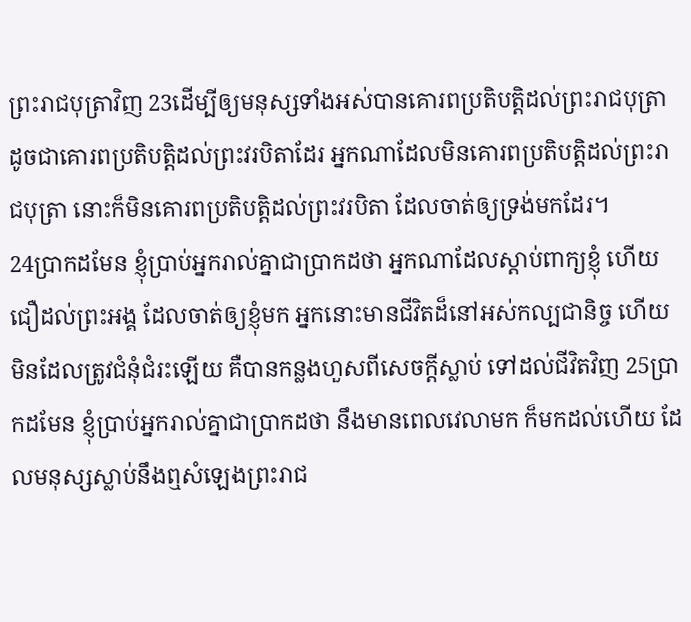ព្រះរាជបុត្រាវិញ 23ដើម្បីឲ្យមនុស្សទាំងអស់បានគោរពប្រតិបត្តិដល់ព្រះរាជបុត្រា ដូចជាគោរពប្រតិបត្តិដល់ព្រះវរបិតាដែរ អ្នកណាដែលមិនគោរពប្រតិបត្តិដល់ព្រះរាជបុត្រា នោះក៏មិនគោរពប្រតិបត្តិដល់ព្រះវរបិតា ដែលចាត់ឲ្យទ្រង់មកដែរ។
24ប្រាកដមែន ខ្ញុំប្រាប់អ្នករាល់គ្នាជាប្រាកដថា អ្នកណាដែលស្តាប់ពាក្យខ្ញុំ ហើយជឿដល់ព្រះអង្គ ដែលចាត់ឲ្យខ្ញុំមក អ្នកនោះមានជីវិតដ៏នៅអស់កល្បជានិច្ច ហើយមិនដែលត្រូវជំនុំជំរះឡើយ គឺបានកន្លងហួសពីសេចក្ដីស្លាប់ ទៅដល់ជីវិតវិញ 25ប្រាកដមែន ខ្ញុំប្រាប់អ្នករាល់គ្នាជាប្រាកដថា នឹងមានពេលវេលាមក ក៏មកដល់ហើយ ដែលមនុស្សស្លាប់នឹងឮសំឡេងព្រះរាជ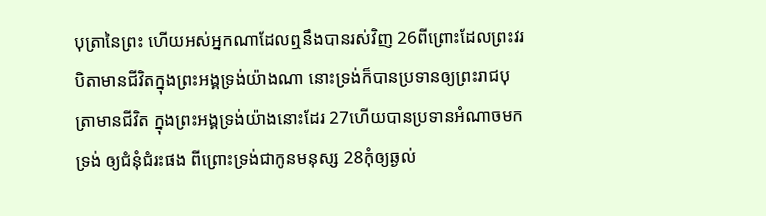បុត្រានៃព្រះ ហើយអស់អ្នកណាដែលឮនឹងបានរស់វិញ 26ពីព្រោះដែលព្រះវរបិតាមានជីវិតក្នុងព្រះអង្គទ្រង់យ៉ាងណា នោះទ្រង់ក៏បានប្រទានឲ្យព្រះរាជបុត្រាមានជីវិត ក្នុងព្រះអង្គទ្រង់យ៉ាងនោះដែរ 27ហើយបានប្រទានអំណាចមកទ្រង់ ឲ្យជំនុំជំរះផង ពីព្រោះទ្រង់ជាកូនមនុស្ស 28កុំឲ្យឆ្ងល់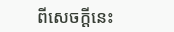ពីសេចក្ដីនេះ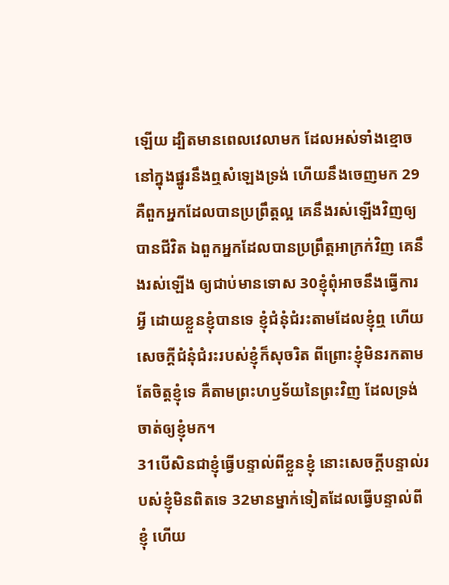ឡើយ ដ្បិតមានពេលវេលាមក ដែលអស់ទាំងខ្មោចនៅក្នុងផ្នូរនឹងឮសំឡេងទ្រង់ ហើយនឹងចេញមក 29គឺពួកអ្នកដែលបានប្រព្រឹត្តល្អ គេនឹងរស់ឡើងវិញឲ្យបានជីវិត ឯពួកអ្នកដែលបានប្រព្រឹត្តអាក្រក់វិញ គេនឹងរស់ឡើង ឲ្យជាប់មានទោស 30ខ្ញុំពុំអាចនឹងធ្វើការអ្វី ដោយខ្លួនខ្ញុំបានទេ ខ្ញុំជំនុំជំរះតាមដែលខ្ញុំឮ ហើយសេចក្ដីជំនុំជំរះរបស់ខ្ញុំក៏សុចរិត ពីព្រោះខ្ញុំមិនរកតាមតែចិត្តខ្ញុំទេ គឺតាមព្រះហឫទ័យនៃព្រះវិញ ដែលទ្រង់ចាត់ឲ្យខ្ញុំមក។
31បើសិនជាខ្ញុំធ្វើបន្ទាល់ពីខ្លួនខ្ញុំ នោះសេចក្ដីបន្ទាល់របស់ខ្ញុំមិនពិតទេ 32មានម្នាក់ទៀតដែលធ្វើបន្ទាល់ពីខ្ញុំ ហើយ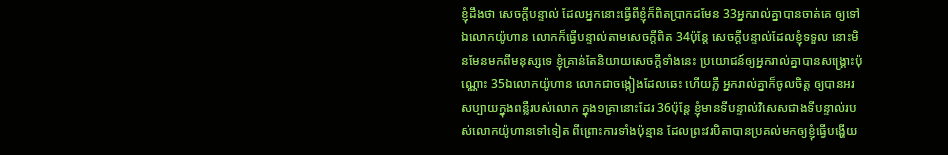ខ្ញុំដឹងថា សេចក្ដីបន្ទាល់ ដែលអ្នកនោះធ្វើពីខ្ញុំក៏ពិតប្រាកដមែន 33អ្នករាល់គ្នាបានចាត់គេ ឲ្យទៅឯលោកយ៉ូហាន លោកក៏ធ្វើបន្ទាល់តាមសេចក្ដីពិត 34ប៉ុន្តែ សេចក្ដីបន្ទាល់ដែលខ្ញុំទទួល នោះមិនមែនមកពីមនុស្សទេ ខ្ញុំគ្រាន់តែនិយាយសេចក្ដីទាំងនេះ ប្រយោជន៍ឲ្យអ្នករាល់គ្នាបានសង្គ្រោះប៉ុណ្ណោះ 35ឯលោកយ៉ូហាន លោកជាចង្កៀងដែលឆេះ ហើយភ្លឺ អ្នករាល់គ្នាក៏ចូលចិត្ត ឲ្យបានអរសប្បាយក្នុងពន្លឺរបស់លោក ក្នុង១គ្រានោះដែរ 36ប៉ុន្តែ ខ្ញុំមានទីបន្ទាល់វិសេសជាងទីបន្ទាល់របស់លោកយ៉ូហានទៅទៀត ពីព្រោះការទាំងប៉ុន្មាន ដែលព្រះវរបិតាបានប្រគល់មកឲ្យខ្ញុំធ្វើបង្ហើយ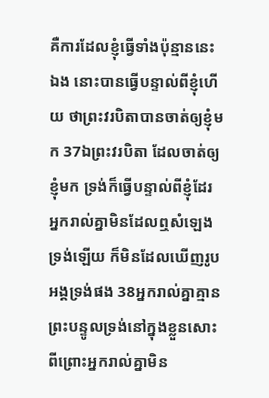គឺការដែលខ្ញុំធ្វើទាំងប៉ុន្មាននេះឯង នោះបានធ្វើបន្ទាល់ពីខ្ញុំហើយ ថាព្រះវរបិតាបានចាត់ឲ្យខ្ញុំមក 37ឯព្រះវរបិតា ដែលចាត់ឲ្យខ្ញុំមក ទ្រង់ក៏ធ្វើបន្ទាល់ពីខ្ញុំដែរ អ្នករាល់គ្នាមិនដែលឮសំឡេងទ្រង់ឡើយ ក៏មិនដែលឃើញរូបអង្គទ្រង់ផង 38អ្នករាល់គ្នាគ្មានព្រះបន្ទូលទ្រង់នៅក្នុងខ្លួនសោះ ពីព្រោះអ្នករាល់គ្នាមិន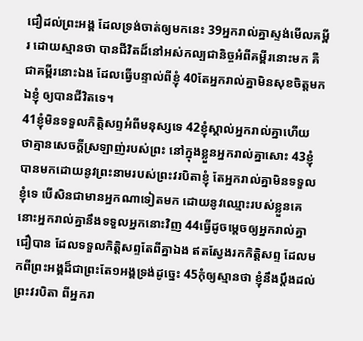ជឿដល់ព្រះអង្គ ដែលទ្រង់ចាត់ឲ្យមកនេះ 39អ្នករាល់គ្នាស្ទង់មើលគម្ពីរ ដោយស្មានថា បានជីវិតដ៏នៅអស់កល្បជានិច្ចអំពីគម្ពីរនោះមក គឺជាគម្ពីរនោះឯង ដែលធ្វើបន្ទាល់ពីខ្ញុំ 40តែអ្នករាល់គ្នាមិនសុខចិត្តមកឯខ្ញុំ ឲ្យបានជីវិតទេ។
41ខ្ញុំមិនទទួលកិត្តិសព្ទអំពីមនុស្សទេ 42ខ្ញុំស្គាល់អ្នករាល់គ្នាហើយ ថាគ្មានសេចក្ដីស្រឡាញ់របស់ព្រះ នៅក្នុងខ្លួនអ្នករាល់គ្នាសោះ 43ខ្ញុំបានមកដោយនូវព្រះនាមរបស់ព្រះវរបិតាខ្ញុំ តែអ្នករាល់គ្នាមិនទទួលខ្ញុំទេ បើសិនជាមានអ្នកណាទៀតមក ដោយនូវឈ្មោះរបស់ខ្លួនគេ នោះអ្នករាល់គ្នានឹងទទួលអ្នកនោះវិញ 44ធ្វើដូចម្តេចឲ្យអ្នករាល់គ្នាជឿបាន ដែលទទួលកិត្តិសព្ទតែពីគ្នាឯង ឥតស្វែងរកកិត្តិសព្ទ ដែលមកពីព្រះអង្គដ៏ជាព្រះតែ១អង្គទ្រង់ដូច្នេះ 45កុំឲ្យស្មានថា ខ្ញុំនឹងប្តឹងដល់ព្រះវរបិតា ពីអ្នករា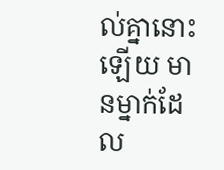ល់គ្នានោះឡើយ មានម្នាក់ដែល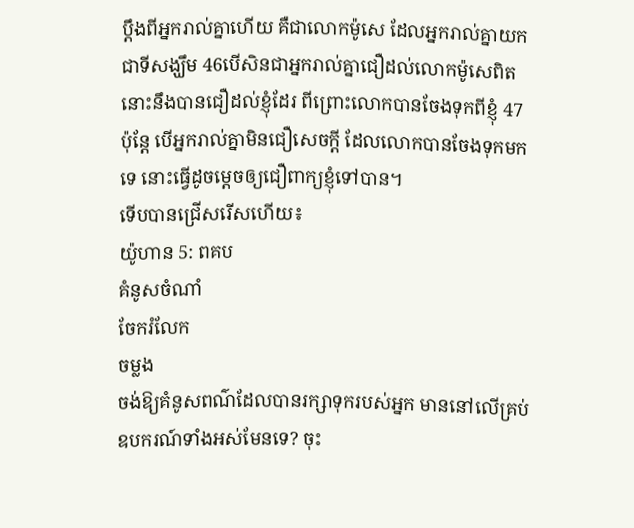ប្តឹងពីអ្នករាល់គ្នាហើយ គឺជាលោកម៉ូសេ ដែលអ្នករាល់គ្នាយកជាទីសង្ឃឹម 46បើសិនជាអ្នករាល់គ្នាជឿដល់លោកម៉ូសេពិត នោះនឹងបានជឿដល់ខ្ញុំដែរ ពីព្រោះលោកបានចែងទុកពីខ្ញុំ 47ប៉ុន្តែ បើអ្នករាល់គ្នាមិនជឿសេចក្ដី ដែលលោកបានចែងទុកមកទេ នោះធ្វើដូចម្តេចឲ្យជឿពាក្យខ្ញុំទៅបាន។
ទើបបានជ្រើសរើសហើយ៖
យ៉ូហាន 5: ពគប
គំនូសចំណាំ
ចែករំលែក
ចម្លង
ចង់ឱ្យគំនូសពណ៌ដែលបានរក្សាទុករបស់អ្នក មាននៅលើគ្រប់ឧបករណ៍ទាំងអស់មែនទេ? ចុះ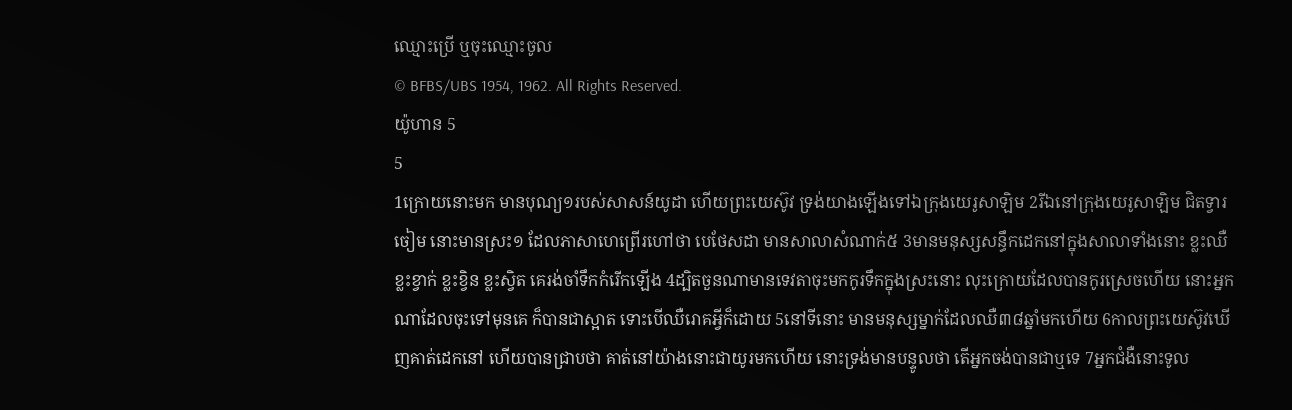ឈ្មោះប្រើ ឬចុះឈ្មោះចូល
© BFBS/UBS 1954, 1962. All Rights Reserved.
យ៉ូហាន 5
5
1ក្រោយនោះមក មានបុណ្យ១របស់សាសន៍យូដា ហើយព្រះយេស៊ូវ ទ្រង់យាងឡើងទៅឯក្រុងយេរូសាឡិម 2រីឯនៅក្រុងយេរូសាឡិម ជិតទ្វារចៀម នោះមានស្រះ១ ដែលភាសាហេព្រើរហៅថា បេថែសដា មានសាលាសំណាក់៥ 3មានមនុស្សសន្ធឹកដេកនៅក្នុងសាលាទាំងនោះ ខ្លះឈឺ ខ្លះខ្វាក់ ខ្លះខ្វិន ខ្លះស្វិត គេរង់ចាំទឹកកំរើកឡើង 4ដ្បិតចួនណាមានទេវតាចុះមកកូរទឹកក្នុងស្រះនោះ លុះក្រោយដែលបានកូរស្រេចហើយ នោះអ្នកណាដែលចុះទៅមុនគេ ក៏បានជាស្អាត ទោះបើឈឺរោគអ្វីក៏ដោយ 5នៅទីនោះ មានមនុស្សម្នាក់ដែលឈឺ៣៨ឆ្នាំមកហើយ 6កាលព្រះយេស៊ូវឃើញគាត់ដេកនៅ ហើយបានជ្រាបថា គាត់នៅយ៉ាងនោះជាយូរមកហើយ នោះទ្រង់មានបន្ទូលថា តើអ្នកចង់បានជាឬទេ 7អ្នកជំងឺនោះទូល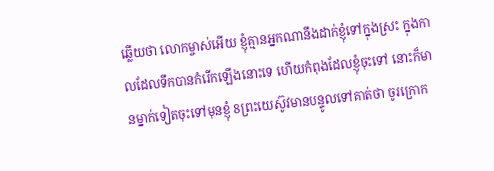ឆ្លើយថា លោកម្ចាស់អើយ ខ្ញុំគ្មានអ្នកណានឹងដាក់ខ្ញុំទៅក្នុងស្រះ ក្នុងកាលដែលទឹកបានកំរើកឡើងនោះទេ ហើយកំពុងដែលខ្ញុំចុះទៅ នោះក៏មានម្នាក់ទៀតចុះទៅមុនខ្ញុំ 8ព្រះយេស៊ូវមានបន្ទូលទៅគាត់ថា ចូរក្រោក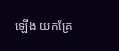ឡើង យកគ្រែ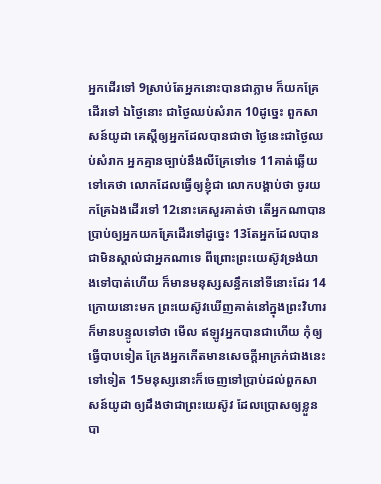អ្នកដើរទៅ 9ស្រាប់តែអ្នកនោះបានជាភ្លាម ក៏យកគ្រែដើរទៅ ឯថ្ងៃនោះ ជាថ្ងៃឈប់សំរាក 10ដូច្នេះ ពួកសាសន៍យូដា គេស្តីឲ្យអ្នកដែលបានជាថា ថ្ងៃនេះជាថ្ងៃឈប់សំរាក អ្នកគ្មានច្បាប់នឹងលីគ្រែទៅទេ 11គាត់ឆ្លើយទៅគេថា លោកដែលធ្វើឲ្យខ្ញុំជា លោកបង្គាប់ថា ចូរយកគ្រែឯងដើរទៅ 12នោះគេសួរគាត់ថា តើអ្នកណាបានប្រាប់ឲ្យអ្នកយកគ្រែដើរទៅដូច្នេះ 13តែអ្នកដែលបានជាមិនស្គាល់ជាអ្នកណាទេ ពីព្រោះព្រះយេស៊ូវទ្រង់យាងទៅបាត់ហើយ ក៏មានមនុស្សសន្ធឹកនៅទីនោះដែរ 14ក្រោយនោះមក ព្រះយេស៊ូវឃើញគាត់នៅក្នុងព្រះវិហារ ក៏មានបន្ទូលទៅថា មើល ឥឡូវអ្នកបានជាហើយ កុំឲ្យធ្វើបាបទៀត ក្រែងអ្នកកើតមានសេចក្ដីអាក្រក់ជាងនេះទៅទៀត 15មនុស្សនោះក៏ចេញទៅប្រាប់ដល់ពួកសាសន៍យូដា ឲ្យដឹងថាជាព្រះយេស៊ូវ ដែលប្រោសឲ្យខ្លួនបា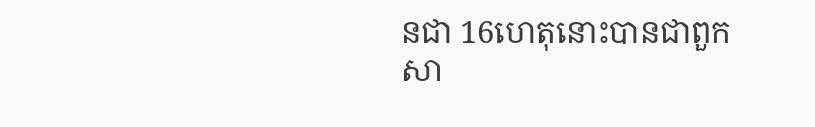នជា 16ហេតុនោះបានជាពួកសា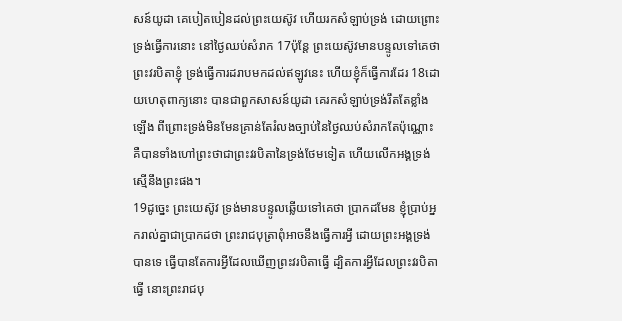សន៍យូដា គេបៀតបៀនដល់ព្រះយេស៊ូវ ហើយរកសំឡាប់ទ្រង់ ដោយព្រោះទ្រង់ធ្វើការនោះ នៅថ្ងៃឈប់សំរាក 17ប៉ុន្តែ ព្រះយេស៊ូវមានបន្ទូលទៅគេថា ព្រះវរបិតាខ្ញុំ ទ្រង់ធ្វើការដរាបមកដល់ឥឡូវនេះ ហើយខ្ញុំក៏ធ្វើការដែរ 18ដោយហេតុពាក្យនោះ បានជាពួកសាសន៍យូដា គេរកសំឡាប់ទ្រង់រឹតតែខ្លាំងឡើង ពីព្រោះទ្រង់មិនមែនគ្រាន់តែរំលងច្បាប់នៃថ្ងៃឈប់សំរាកតែប៉ុណ្ណោះ គឺបានទាំងហៅព្រះថាជាព្រះវរបិតានៃទ្រង់ថែមទៀត ហើយលើកអង្គទ្រង់ស្មើនឹងព្រះផង។
19ដូច្នេះ ព្រះយេស៊ូវ ទ្រង់មានបន្ទូលឆ្លើយទៅគេថា ប្រាកដមែន ខ្ញុំប្រាប់អ្នករាល់គ្នាជាប្រាកដថា ព្រះរាជបុត្រាពុំអាចនឹងធ្វើការអ្វី ដោយព្រះអង្គទ្រង់បានទេ ធ្វើបានតែការអ្វីដែលឃើញព្រះវរបិតាធ្វើ ដ្បិតការអ្វីដែលព្រះវរបិតាធ្វើ នោះព្រះរាជបុ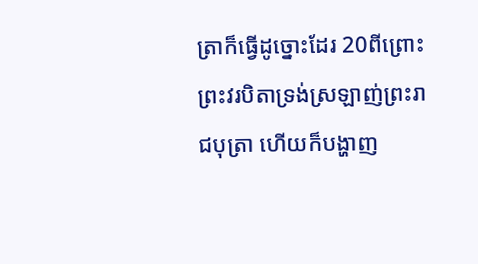ត្រាក៏ធ្វើដូច្នោះដែរ 20ពីព្រោះព្រះវរបិតាទ្រង់ស្រឡាញ់ព្រះរាជបុត្រា ហើយក៏បង្ហាញ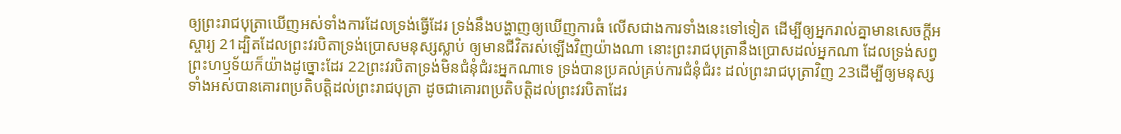ឲ្យព្រះរាជបុត្រាឃើញអស់ទាំងការដែលទ្រង់ធ្វើដែរ ទ្រង់នឹងបង្ហាញឲ្យឃើញការធំ លើសជាងការទាំងនេះទៅទៀត ដើម្បីឲ្យអ្នករាល់គ្នាមានសេចក្ដីអស្ចារ្យ 21ដ្បិតដែលព្រះវរបិតាទ្រង់ប្រោសមនុស្សស្លាប់ ឲ្យមានជីវិតរស់ឡើងវិញយ៉ាងណា នោះព្រះរាជបុត្រានឹងប្រោសដល់អ្នកណា ដែលទ្រង់សព្វព្រះហឫទ័យក៏យ៉ាងដូច្នោះដែរ 22ព្រះវរបិតាទ្រង់មិនជំនុំជំរះអ្នកណាទេ ទ្រង់បានប្រគល់គ្រប់ការជំនុំជំរះ ដល់ព្រះរាជបុត្រាវិញ 23ដើម្បីឲ្យមនុស្សទាំងអស់បានគោរពប្រតិបត្តិដល់ព្រះរាជបុត្រា ដូចជាគោរពប្រតិបត្តិដល់ព្រះវរបិតាដែរ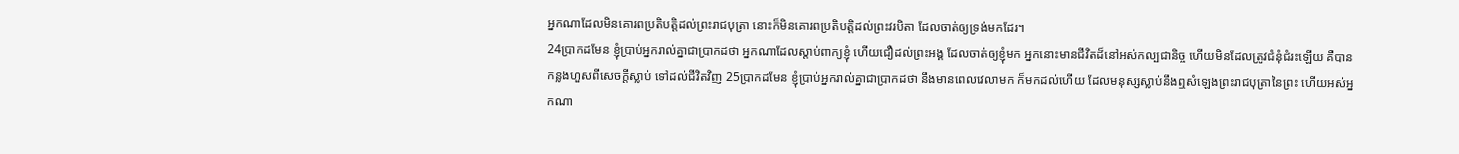អ្នកណាដែលមិនគោរពប្រតិបត្តិដល់ព្រះរាជបុត្រា នោះក៏មិនគោរពប្រតិបត្តិដល់ព្រះវរបិតា ដែលចាត់ឲ្យទ្រង់មកដែរ។
24ប្រាកដមែន ខ្ញុំប្រាប់អ្នករាល់គ្នាជាប្រាកដថា អ្នកណាដែលស្តាប់ពាក្យខ្ញុំ ហើយជឿដល់ព្រះអង្គ ដែលចាត់ឲ្យខ្ញុំមក អ្នកនោះមានជីវិតដ៏នៅអស់កល្បជានិច្ច ហើយមិនដែលត្រូវជំនុំជំរះឡើយ គឺបានកន្លងហួសពីសេចក្ដីស្លាប់ ទៅដល់ជីវិតវិញ 25ប្រាកដមែន ខ្ញុំប្រាប់អ្នករាល់គ្នាជាប្រាកដថា នឹងមានពេលវេលាមក ក៏មកដល់ហើយ ដែលមនុស្សស្លាប់នឹងឮសំឡេងព្រះរាជបុត្រានៃព្រះ ហើយអស់អ្នកណា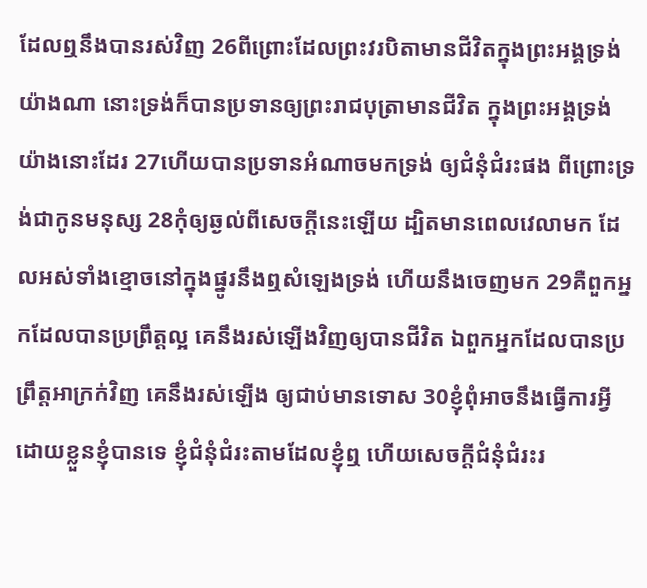ដែលឮនឹងបានរស់វិញ 26ពីព្រោះដែលព្រះវរបិតាមានជីវិតក្នុងព្រះអង្គទ្រង់យ៉ាងណា នោះទ្រង់ក៏បានប្រទានឲ្យព្រះរាជបុត្រាមានជីវិត ក្នុងព្រះអង្គទ្រង់យ៉ាងនោះដែរ 27ហើយបានប្រទានអំណាចមកទ្រង់ ឲ្យជំនុំជំរះផង ពីព្រោះទ្រង់ជាកូនមនុស្ស 28កុំឲ្យឆ្ងល់ពីសេចក្ដីនេះឡើយ ដ្បិតមានពេលវេលាមក ដែលអស់ទាំងខ្មោចនៅក្នុងផ្នូរនឹងឮសំឡេងទ្រង់ ហើយនឹងចេញមក 29គឺពួកអ្នកដែលបានប្រព្រឹត្តល្អ គេនឹងរស់ឡើងវិញឲ្យបានជីវិត ឯពួកអ្នកដែលបានប្រព្រឹត្តអាក្រក់វិញ គេនឹងរស់ឡើង ឲ្យជាប់មានទោស 30ខ្ញុំពុំអាចនឹងធ្វើការអ្វី ដោយខ្លួនខ្ញុំបានទេ ខ្ញុំជំនុំជំរះតាមដែលខ្ញុំឮ ហើយសេចក្ដីជំនុំជំរះរ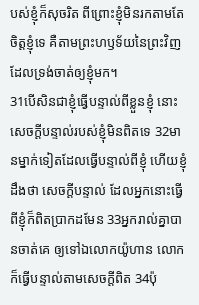បស់ខ្ញុំក៏សុចរិត ពីព្រោះខ្ញុំមិនរកតាមតែចិត្តខ្ញុំទេ គឺតាមព្រះហឫទ័យនៃព្រះវិញ ដែលទ្រង់ចាត់ឲ្យខ្ញុំមក។
31បើសិនជាខ្ញុំធ្វើបន្ទាល់ពីខ្លួនខ្ញុំ នោះសេចក្ដីបន្ទាល់របស់ខ្ញុំមិនពិតទេ 32មានម្នាក់ទៀតដែលធ្វើបន្ទាល់ពីខ្ញុំ ហើយខ្ញុំដឹងថា សេចក្ដីបន្ទាល់ ដែលអ្នកនោះធ្វើពីខ្ញុំក៏ពិតប្រាកដមែន 33អ្នករាល់គ្នាបានចាត់គេ ឲ្យទៅឯលោកយ៉ូហាន លោកក៏ធ្វើបន្ទាល់តាមសេចក្ដីពិត 34ប៉ុ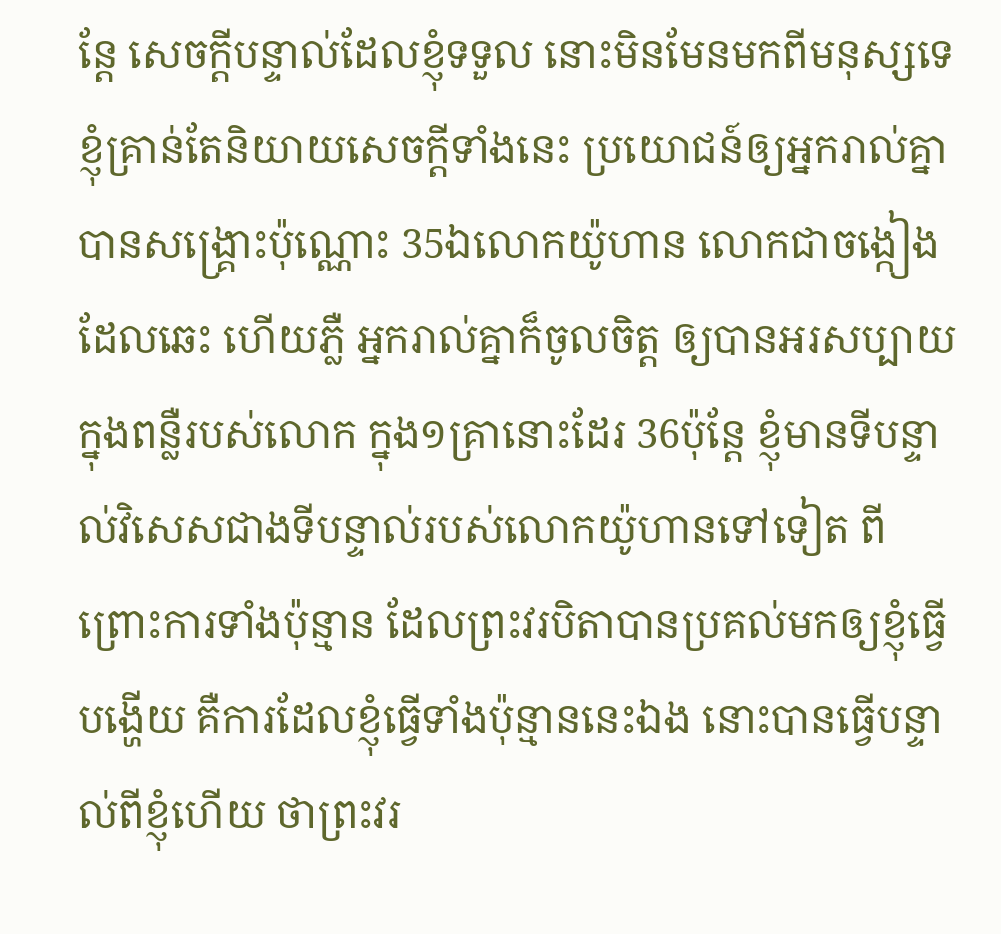ន្តែ សេចក្ដីបន្ទាល់ដែលខ្ញុំទទួល នោះមិនមែនមកពីមនុស្សទេ ខ្ញុំគ្រាន់តែនិយាយសេចក្ដីទាំងនេះ ប្រយោជន៍ឲ្យអ្នករាល់គ្នាបានសង្គ្រោះប៉ុណ្ណោះ 35ឯលោកយ៉ូហាន លោកជាចង្កៀងដែលឆេះ ហើយភ្លឺ អ្នករាល់គ្នាក៏ចូលចិត្ត ឲ្យបានអរសប្បាយក្នុងពន្លឺរបស់លោក ក្នុង១គ្រានោះដែរ 36ប៉ុន្តែ ខ្ញុំមានទីបន្ទាល់វិសេសជាងទីបន្ទាល់របស់លោកយ៉ូហានទៅទៀត ពីព្រោះការទាំងប៉ុន្មាន ដែលព្រះវរបិតាបានប្រគល់មកឲ្យខ្ញុំធ្វើបង្ហើយ គឺការដែលខ្ញុំធ្វើទាំងប៉ុន្មាននេះឯង នោះបានធ្វើបន្ទាល់ពីខ្ញុំហើយ ថាព្រះវរ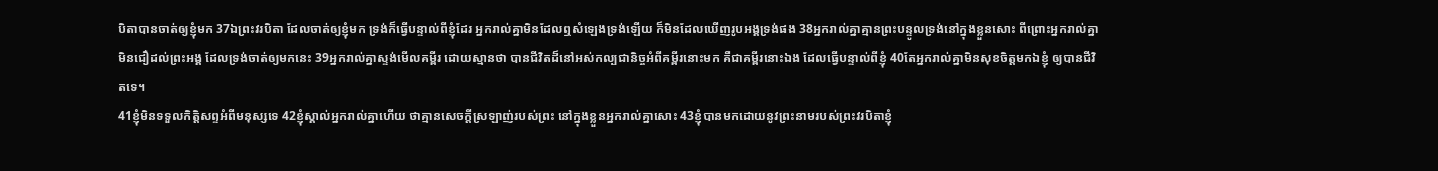បិតាបានចាត់ឲ្យខ្ញុំមក 37ឯព្រះវរបិតា ដែលចាត់ឲ្យខ្ញុំមក ទ្រង់ក៏ធ្វើបន្ទាល់ពីខ្ញុំដែរ អ្នករាល់គ្នាមិនដែលឮសំឡេងទ្រង់ឡើយ ក៏មិនដែលឃើញរូបអង្គទ្រង់ផង 38អ្នករាល់គ្នាគ្មានព្រះបន្ទូលទ្រង់នៅក្នុងខ្លួនសោះ ពីព្រោះអ្នករាល់គ្នាមិនជឿដល់ព្រះអង្គ ដែលទ្រង់ចាត់ឲ្យមកនេះ 39អ្នករាល់គ្នាស្ទង់មើលគម្ពីរ ដោយស្មានថា បានជីវិតដ៏នៅអស់កល្បជានិច្ចអំពីគម្ពីរនោះមក គឺជាគម្ពីរនោះឯង ដែលធ្វើបន្ទាល់ពីខ្ញុំ 40តែអ្នករាល់គ្នាមិនសុខចិត្តមកឯខ្ញុំ ឲ្យបានជីវិតទេ។
41ខ្ញុំមិនទទួលកិត្តិសព្ទអំពីមនុស្សទេ 42ខ្ញុំស្គាល់អ្នករាល់គ្នាហើយ ថាគ្មានសេចក្ដីស្រឡាញ់របស់ព្រះ នៅក្នុងខ្លួនអ្នករាល់គ្នាសោះ 43ខ្ញុំបានមកដោយនូវព្រះនាមរបស់ព្រះវរបិតាខ្ញុំ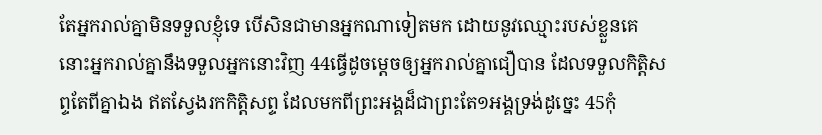តែអ្នករាល់គ្នាមិនទទួលខ្ញុំទេ បើសិនជាមានអ្នកណាទៀតមក ដោយនូវឈ្មោះរបស់ខ្លួនគេ នោះអ្នករាល់គ្នានឹងទទួលអ្នកនោះវិញ 44ធ្វើដូចម្តេចឲ្យអ្នករាល់គ្នាជឿបាន ដែលទទួលកិត្តិសព្ទតែពីគ្នាឯង ឥតស្វែងរកកិត្តិសព្ទ ដែលមកពីព្រះអង្គដ៏ជាព្រះតែ១អង្គទ្រង់ដូច្នេះ 45កុំ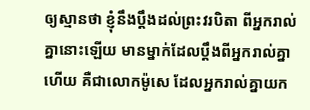ឲ្យស្មានថា ខ្ញុំនឹងប្តឹងដល់ព្រះវរបិតា ពីអ្នករាល់គ្នានោះឡើយ មានម្នាក់ដែលប្តឹងពីអ្នករាល់គ្នាហើយ គឺជាលោកម៉ូសេ ដែលអ្នករាល់គ្នាយក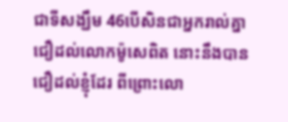ជាទីសង្ឃឹម 46បើសិនជាអ្នករាល់គ្នាជឿដល់លោកម៉ូសេពិត នោះនឹងបានជឿដល់ខ្ញុំដែរ ពីព្រោះលោ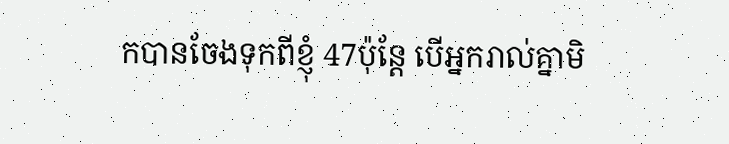កបានចែងទុកពីខ្ញុំ 47ប៉ុន្តែ បើអ្នករាល់គ្នាមិ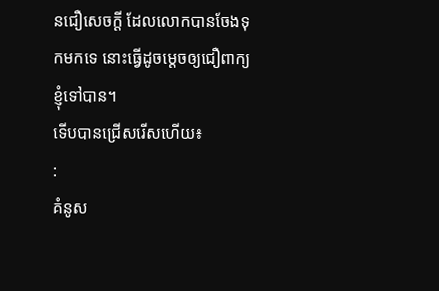នជឿសេចក្ដី ដែលលោកបានចែងទុកមកទេ នោះធ្វើដូចម្តេចឲ្យជឿពាក្យខ្ញុំទៅបាន។
ទើបបានជ្រើសរើសហើយ៖
:
គំនូស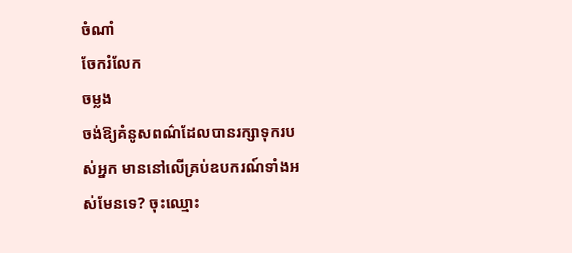ចំណាំ
ចែករំលែក
ចម្លង
ចង់ឱ្យគំនូសពណ៌ដែលបានរក្សាទុករបស់អ្នក មាននៅលើគ្រប់ឧបករណ៍ទាំងអស់មែនទេ? ចុះឈ្មោះ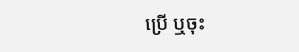ប្រើ ឬចុះ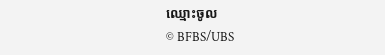ឈ្មោះចូល
© BFBS/UBS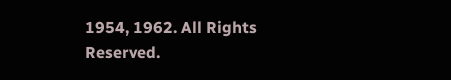1954, 1962. All Rights Reserved.